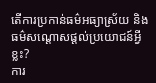តើការប្រកាន់ធម៌អធ្យាស្រ័យ និងធម៌សណ្តោសផ្ដល់ប្រយោជន៍អ្វីខ្លះ?
ការ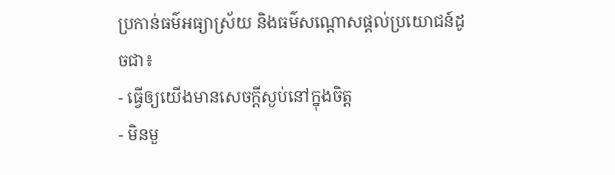ប្រកាន់ធម៌អធ្យាស្រ័យ និងធម៌សណ្តោសផ្ដល់ប្រយោជន៍ដូចជា៖
- ធ្វើឲ្យយើងមានសេចក្ដីស្ងប់នៅក្នុងចិត្ត
- មិនមួ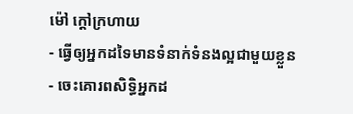ម៉ៅ ក្ដៅក្រហាយ
- ធ្វើឲ្យអ្នកដទៃមានទំនាក់ទំនងល្អជាមួយខ្លួន
- ចេះគោរពសិទ្ធិអ្នកដ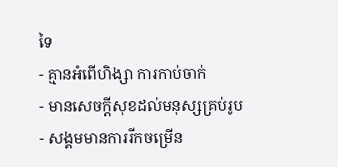ទៃ
- គ្មានអំពើហិង្សា ការកាប់ចាក់
- មានសេចក្ដីសុខដល់មនុស្សគ្រប់រូប
- សង្គមមានការរីកចម្រើន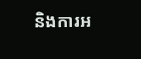និងការអ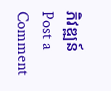ភិវឌ្ឍន៍
Post a Comment